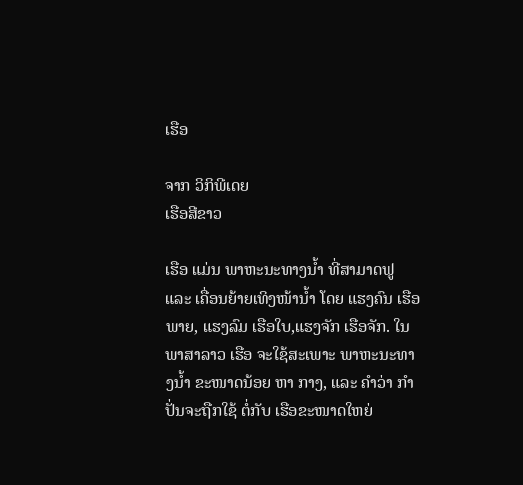ເຮືອ

ຈາກ ວິກິພີເດຍ
ເຮືອສີຂາວ

ເຮືອ ແມ່ນ ພາຫະນະທາງນໍ້າ ທີ່ສາມາດຟູ ແລະ ເຄື່ອນຍ້າຍເທິງໜ້ານໍ້າ ໂດຍ ແຮງຄົນ ເຮືອພາຍ, ແຮງລົມ ເຮືອໃບ,ແຮງຈັກ ເຮືອຈັກ. ໃນ ພາສາລາວ ເຮືອ ຈະໃຊ້ສະເພາະ ພາຫະນະທາງນໍ້າ ຂະໜາດນ້ອຍ ຫາ ກາງ, ແລະ ຄຳວ່າ ກຳປັ່ນຈະຖືກໃຊ້ ຕໍ່ກັບ ເຮືອຂະໜາດໃຫຍ່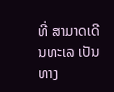ທີ່ ສາມາດເດີນທະເລ ເປັນທາງ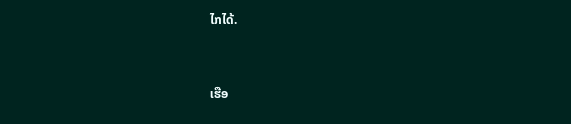ໄກໄດ້.


ເຮືອ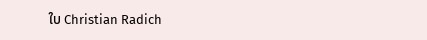ໃບ Christian Radich